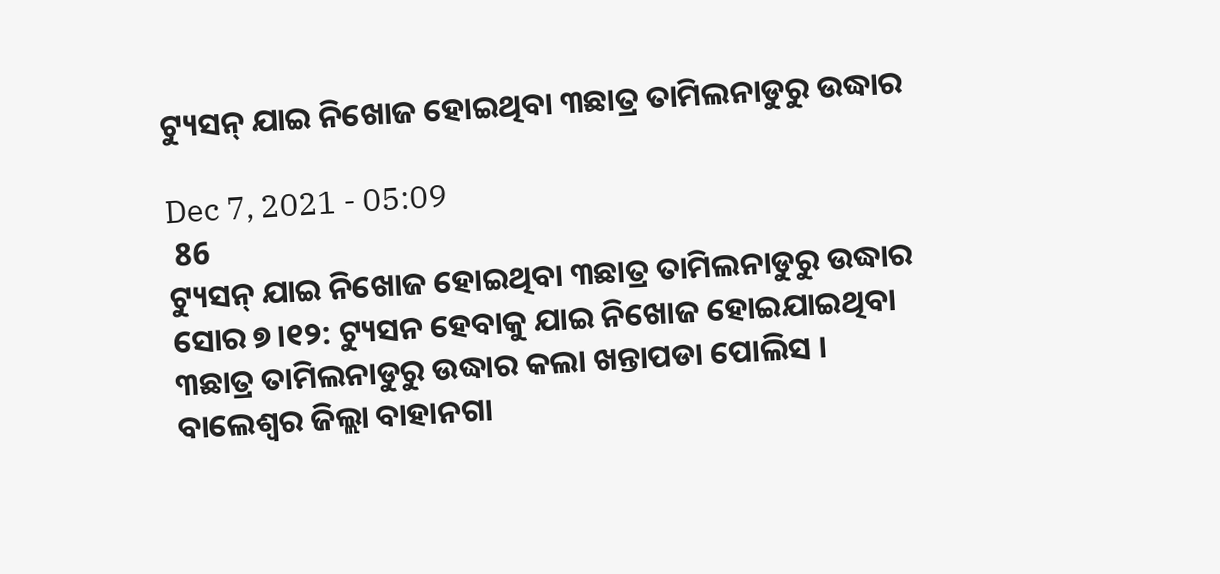ଟ୍ୟୁସନ୍ ଯାଇ ନିଖୋଜ ହୋଇଥିବା ୩ଛାତ୍ର ତାମିଲନାଡୁରୁ ଉଦ୍ଧାର

Dec 7, 2021 - 05:09
 86
ଟ୍ୟୁସନ୍ ଯାଇ ନିଖୋଜ ହୋଇଥିବା ୩ଛାତ୍ର ତାମିଲନାଡୁରୁ ଉଦ୍ଧାର
ସୋର ୭।୧୨: ଟ୍ୟୁସନ ହେବାକୁ ଯାଇ ନିଖୋଜ ହୋଇଯାଇଥିବା ୩ଛାତ୍ର ତାମିଲନାଡୁରୁ ଉଦ୍ଧାର କଲା ଖନ୍ତାପଡା ପୋଲିସ । ବାଲେଶ୍ବର ଜିଲ୍ଲା ବାହାନଗା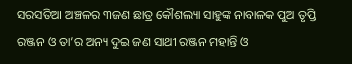ସରସତିଆ ଅଞ୍ଚଳର ୩ଜଣ ଛାତ୍ର କୌଶଲ୍ୟା ସାହୁଙ୍କ ନାବାଳକ ପୁଅ ତୃପ୍ତି ରଞ୍ଜନ ଓ ତା’ର ଅନ୍ୟ ଦୁଇ ଜଣ ସାଥୀ ରଞ୍ଜନ ମହାନ୍ତି ଓ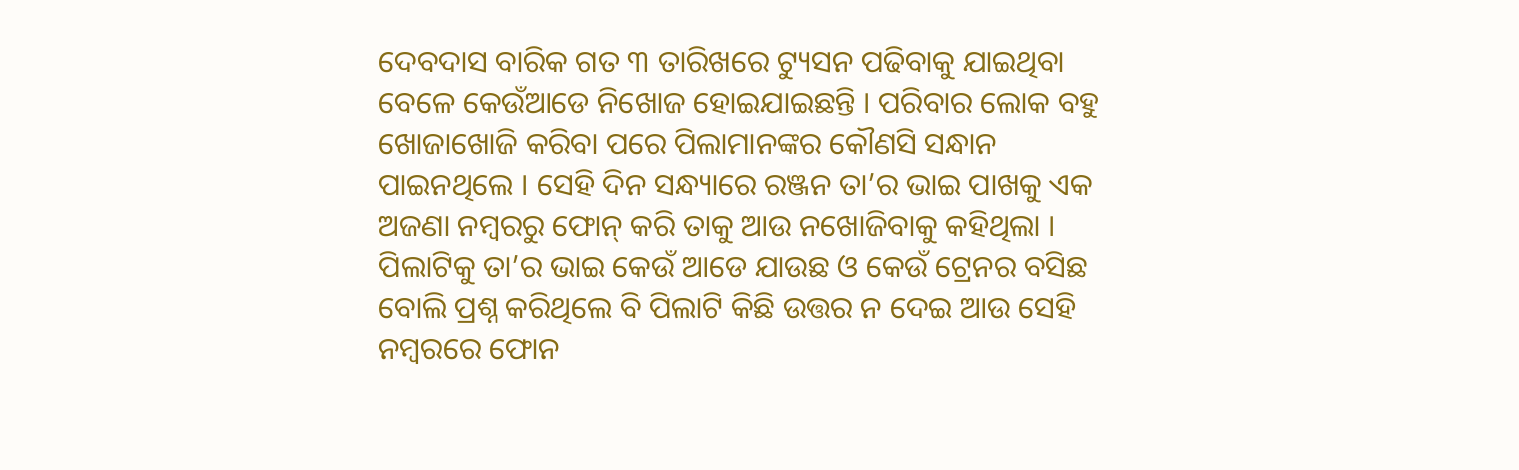ଦେବଦାସ ବାରିକ ଗତ ୩ ତାରିଖରେ ଟ୍ୟୁସନ ପଢିବାକୁ ଯାଇଥିବା ବେଳେ କେଉଁଆଡେ ନିଖୋଜ ହୋଇଯାଇଛନ୍ତି । ପରିବାର ଲୋକ ବହୁ ଖୋଜାଖୋଜି କରିବା ପରେ ପିଲାମାନଙ୍କର କୌଣସି ସନ୍ଧାନ ପାଇନଥିଲେ । ସେହି ଦିନ ସନ୍ଧ୍ୟାରେ ରଞ୍ଜନ ତା’ର ଭାଇ ପାଖକୁ ଏକ ଅଜଣା ନମ୍ବରରୁ ଫୋନ୍ କରି ତାକୁ ଆଉ ନଖୋଜିବାକୁ କହିଥିଲା । ପିଲାଟିକୁ ତା’ର ଭାଇ କେଉଁ ଆଡେ ଯାଉଛ ଓ କେଉଁ ଟ୍ରେନର ବସିଛ ବୋଲି ପ୍ରଶ୍ନ କରିଥିଲେ ବି ପିଲାଟି କିଛି ଉତ୍ତର ନ ଦେଇ ଆଉ ସେହି ନମ୍ବରରେ ଫୋନ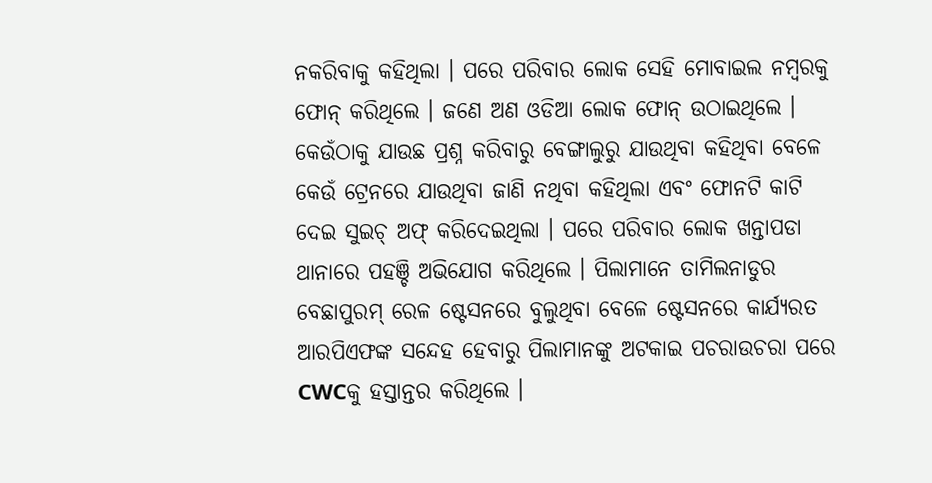ନକରିବାକୁ କହିଥିଲା । ପରେ ପରିବାର ଲୋକ ସେହି ମୋବାଇଲ ନମ୍ବରକୁ ଫୋନ୍ କରିଥିଲେ । ଜଣେ ଅଣ ଓଡିଆ ଲୋକ ଫୋନ୍ ଉଠାଇଥିଲେ । କେଉଁଠାକୁ ଯାଉଛ ପ୍ରଶ୍ନ କରିବାରୁ ବେଙ୍ଗାଲୁରୁ ଯାଉଥିବା କହିଥିବା ବେଳେ କେଉଁ ଟ୍ରେନରେ ଯାଉଥିବା ଜାଣି ନଥିବା କହିଥିଲା ଏବଂ ଫୋନଟି କାଟି ଦେଇ ସୁଇଚ୍ ଅଫ୍ କରିଦେଇଥିଲା । ପରେ ପରିବାର ଲୋକ ଖନ୍ତାପଡା ଥାନାରେ ପହଞ୍ଚି ଅଭିଯୋଗ କରିଥିଲେ । ପିଲାମାନେ ତାମିଲନାଡୁର ବେଛାପୁରମ୍ ରେଳ ଷ୍ଟେସନରେ ବୁଲୁଥିବା ବେଳେ ଷ୍ଟେସନରେ କାର୍ଯ୍ୟରତ ଆରପିଏଫଙ୍କ ସନ୍ଦେହ ହେବାରୁ ପିଲାମାନଙ୍କୁ ଅଟକାଇ ପଚରାଉଚରା ପରେ CWCକୁ ହସ୍ତାନ୍ତର କରିଥିଲେ ।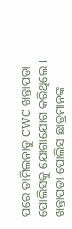ପରେ ତାମିଲନାଡୁ CWC ଖନ୍ତାପଡା ପୋଲିସକୁ ଯୋଗାଯୋଗ କରିଥିଲେ । ଖନ୍ତାପଡା ପୋଲିସ ଛାତ୍ରମାନଙ୍କ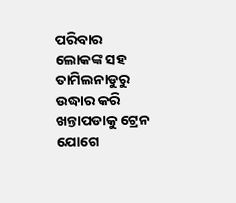ପରିବାର ଲୋକଙ୍କ ସହ ତାମିଲନାଡୁରୁ ଉଦ୍ଧାର କରି ଖନ୍ତାପଡାକୁ ଟ୍ରେନ ଯୋଗେ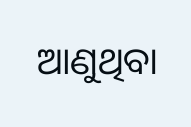ଆଣୁଥିବା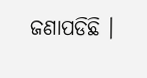ଜଣାପଡିଛି ।